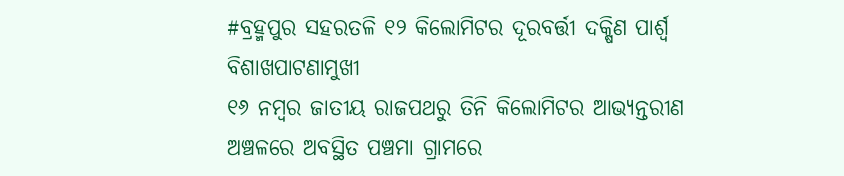#ବ୍ରହ୍ମପୁର ସହରତଳି ୧୨ କିଲୋମିଟର ଦୂରବର୍ତ୍ତୀ ଦକ୍ଷିଣ ପାର୍ଶ୍ୱ ବିଶାଖପାଟଣାମୁଖୀ
୧୬ ନମ୍ୱର ଜାତୀୟ ରାଜପଥରୁ ତିନି କିଲୋମିଟର ଆଭ୍ୟନ୍ତରୀଣ ଅଞ୍ଚଳରେ ଅବସ୍ଥିତ ପଞ୍ଚମା ଗ୍ରାମରେ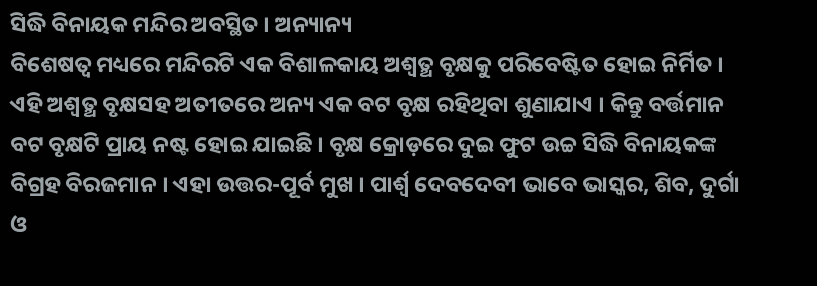ସିଦ୍ଧି ବିନାୟକ ମନ୍ଦିର ଅବସ୍ଥିତ । ଅନ୍ୟାନ୍ୟ
ବିଶେଷତ୍ୱ ମଧ୍ୟରେ ମନ୍ଦିରଟି ଏକ ବିଶାଳକାୟ ଅଶ୍ୱତ୍ଥ ବୃକ୍ଷକୁ ପରିବେଷ୍ଟିତ ହୋଇ ନିର୍ମିତ ।
ଏହି ଅଶ୍ୱତ୍ଥ ବୃକ୍ଷସହ ଅତୀତରେ ଅନ୍ୟ ଏକ ବଟ ବୃକ୍ଷ ରହିଥିବା ଶୁଣାଯାଏ । କିନ୍ତୁ ବର୍ତ୍ତମାନ
ବଟ ବୃକ୍ଷଟି ପ୍ରାୟ ନଷ୍ଟ ହୋଇ ଯାଇଛି । ବୃକ୍ଷ କ୍ରୋଡ଼ରେ ଦୁଇ ଫୁଟ ଉଚ୍ଚ ସିଦ୍ଧି ବିନାୟକଙ୍କ
ବିଗ୍ରହ ବିରଜମାନ । ଏହା ଉତ୍ତର-ପୂର୍ବ ମୁଖ । ପାର୍ଶ୍ୱ ଦେବଦେବୀ ଭାବେ ଭାସ୍କର, ଶିବ, ଦୁର୍ଗା
ଓ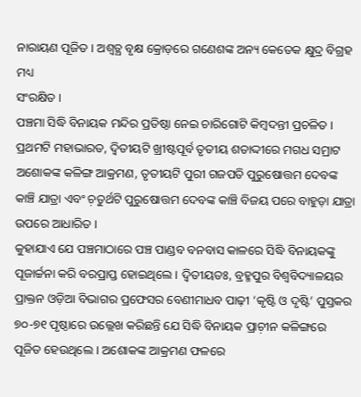ନାରାୟଣ ପୂଜିତ । ଅଶ୍ୱତ୍ଥ ବୃକ୍ଷ କ୍ରୋଡ଼ରେ ଗଣେଶଙ୍କ ଅନ୍ୟ କେତେକ କ୍ଷୁଦ୍ର ବିଗ୍ରହ ମଧ୍ୟ
ସଂରକ୍ଷିତ ।
ପଞ୍ଚମା ସିଦ୍ଧି ବିନାୟକ ମନ୍ଦିର ପ୍ରତିଷ୍ଠା ନେଇ ଚାରିଗୋଟି କିମ୍ୱଦନ୍ତୀ ପ୍ରଚଳିତ । ପ୍ରଥମଟି ମହାଭାରତ, ଦ୍ୱିତୀୟଟି ଖ୍ରୀଷ୍ଟପୂର୍ବ ତୃତୀୟ ଶତାଦ୍ଦୀରେ ମଗଧ ସମ୍ରାଟ ଅଶୋକଙ୍କ କଳିଙ୍ଗ ଆକ୍ରମଣ, ତୃତୀୟଟି ପୁରୀ ଗଜପତି ପୁରୁଷୋତ୍ତମ ଦେବଙ୍କ କାଞ୍ଚି ଯାତ୍ରା ଏବଂ ଚ଼ତୁର୍ଥଟି ପୁରୁଷୋତ୍ତମ ଦେବଙ୍କ କାଞ୍ଚି ବିଜୟ ପରେ ବାହୁଡ଼ା ଯାତ୍ରା ଉପରେ ଆଧାରିତ ।
କୁହାଯାଏ ଯେ ପଞ୍ଚମାଠାରେ ପଞ୍ଚ ପାଣ୍ଡବ ବନବାସ କାଳରେ ସିଦ୍ଧି ବିନାୟକଙ୍କୁ ପୂଜାର୍ଚ୍ଚନା କରି ବରପ୍ରାପ୍ତ ହୋଇଥିଲେ । ଦ୍ୱିତୀୟତଃ, ବ୍ରହ୍ମପୁର ବିଶ୍ୱବିଦ୍ୟାଳୟର ପ୍ରାକ୍ତନ ଓଡ଼ିଆ ବିଭାଗର ପ୍ରଫେସର ବେଣୀମାଧବ ପାଢ଼ୀ ‘କୃଷ୍ଟି ଓ ଦୃଷ୍ଟି’ ପୁସ୍ତକର ୭୦-୭୧ ପୃଷ୍ଠାରେ ଉଲ୍ଲେଖ କରିଛନ୍ତି ଯେ ସିଦ୍ଧି ବିନାୟକ ପ୍ରାଚ଼ୀନ କଳିଙ୍ଗରେ ପୂଜିତ ହେଉଥିଲେ । ଅଶୋକଙ୍କ ଆକ୍ରମଣ ଫଳରେ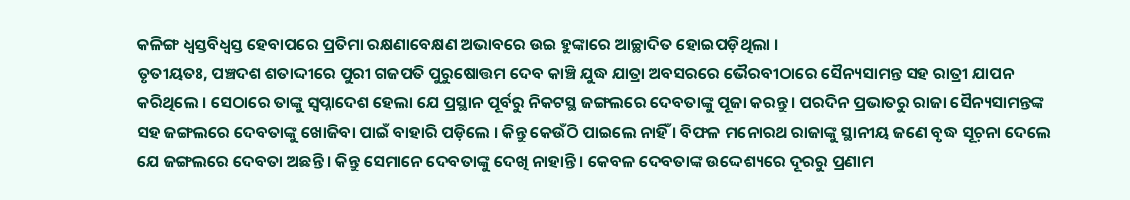କଳିଙ୍ଗ ଧ୍ୱସ୍ତବିଧ୍ୱସ୍ତ ହେବାପରେ ପ୍ରତିମା ରକ୍ଷଣାବେକ୍ଷଣ ଅଭାବରେ ଉଇ ହୁଙ୍କାରେ ଆଚ୍ଛାଦିତ ହୋଇପଡ଼ିଥିଲା ।
ତୃତୀୟତଃ, ପଞ୍ଚଦଶ ଶତାଦ୍ଦୀରେ ପୁରୀ ଗଜପତି ପୁରୁଷୋତ୍ତମ ଦେବ କାଞ୍ଚି ଯୁଦ୍ଧ ଯାତ୍ରା ଅବସରରେ ଭୈରବୀଠାରେ ସୈନ୍ୟସାମନ୍ତ ସହ ରାତ୍ରୀ ଯାପନ କରିଥିଲେ । ସେଠାରେ ତାଙ୍କୁ ସ୍ୱପ୍ନାଦେଶ ହେଲା ଯେ ପ୍ରସ୍ଥାନ ପୂର୍ବରୁ ନିକଟସ୍ଥ ଜଙ୍ଗଲରେ ଦେବତାଙ୍କୁ ପୂଜା କରନ୍ତୁ । ପରଦିନ ପ୍ରଭାତରୁ ରାଜା ସୈନ୍ୟସାମନ୍ତଙ୍କ ସହ ଜଙ୍ଗଲରେ ଦେବତାଙ୍କୁ ଖୋଜିବା ପାଇଁ ବାହାରି ପଡ଼ିଲେ । କିନ୍ତୁ କେଉଁଠି ପାଇଲେ ନାହିଁ । ବିଫଳ ମନୋରଥ ରାଜାଙ୍କୁ ସ୍ଥାନୀୟ ଜଣେ ବୃଦ୍ଧ ସୂଚ଼ନା ଦେଲେ ଯେ ଜଙ୍ଗଲରେ ଦେବତା ଅଛନ୍ତି । କିନ୍ତୁ ସେମାନେ ଦେବତାଙ୍କୁ ଦେଖି ନାହାନ୍ତି । କେବଳ ଦେବତାଙ୍କ ଉଦ୍ଦେଶ୍ୟରେ ଦୂରରୁ ପ୍ରଣାମ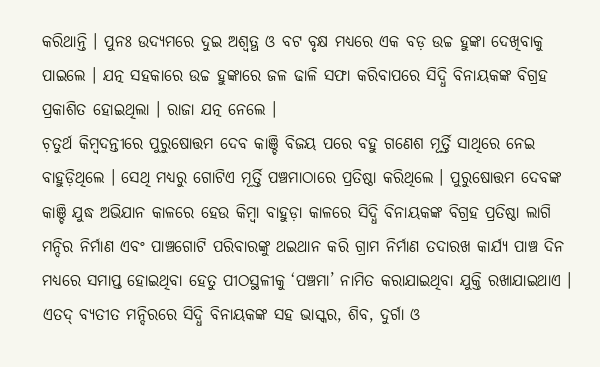କରିଥାନ୍ତି । ପୁନଃ ଉଦ୍ୟମରେ ଦୁଇ ଅଶ୍ୱତ୍ଥ ଓ ବଟ ବୃକ୍ଷ ମଧ୍ୟରେ ଏକ ବଡ଼ ଉଚ୍ଚ ହୁଙ୍କା ଦେଖିବାକୁ ପାଇଲେ । ଯତ୍ନ ସହକାରେ ଉଚ୍ଚ ହୁଙ୍କାରେ ଜଳ ଢାଳି ସଫା କରିବାପରେ ସିଦ୍ଧି ବିନାୟକଙ୍କ ବିଗ୍ରହ ପ୍ରକାଶିତ ହୋଇଥିଲା । ରାଜା ଯତ୍ନ ନେଲେ ।
ଚ଼ତୁର୍ଥ କିମ୍ୱଦନ୍ତୀରେ ପୁରୁଷୋତ୍ତମ ଦେବ କାଞ୍ଚି ବିଜୟ ପରେ ବହୁ ଗଣେଶ ମୂର୍ତ୍ତି ସାଥିରେ ନେଇ ବାହୁଡ଼ିଥିଲେ । ସେଥି ମଧ୍ୟରୁ ଗୋଟିଏ ମୂର୍ତ୍ତି ପଞ୍ଚମାଠାରେ ପ୍ରତିଷ୍ଠା କରିଥିଲେ । ପୁରୁଷୋତ୍ତମ ଦେବଙ୍କ କାଞ୍ଚି ଯୁଦ୍ଧ ଅଭିଯାନ କାଳରେ ହେଉ କିମ୍ୱା ବାହୁଡ଼ା କାଳରେ ସିଦ୍ଧି ବିନାୟକଙ୍କ ବିଗ୍ରହ ପ୍ରତିଷ୍ଠା ଲାଗି ମନ୍ଦିର ନିର୍ମାଣ ଏବଂ ପାଞ୍ଚଗୋଟି ପରିବାରଙ୍କୁ ଥଇଥାନ କରି ଗ୍ରାମ ନିର୍ମାଣ ତଦାରଖ କାର୍ଯ୍ୟ ପାଞ୍ଚ ଦିନ ମଧ୍ୟରେ ସମାପ୍ତ ହୋଇଥିବା ହେତୁ ପୀଠସ୍ଥଳୀକୁ ‘ପଞ୍ଚମା’ ନାମିତ କରାଯାଇଥିବା ଯୁକ୍ତି ରଖାଯାଇଥାଏ । ଏତଦ୍ ବ୍ୟତୀତ ମନ୍ଦିରରେ ସିଦ୍ଧି ବିନାୟକଙ୍କ ସହ ଭାସ୍କର, ଶିବ, ଦୁର୍ଗା ଓ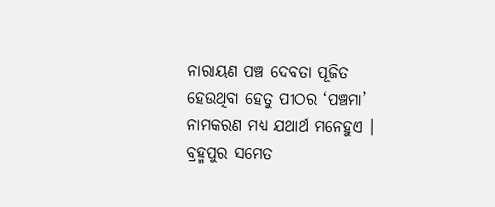ନାରାୟଣ ପଞ୍ଚ ଦେବତା ପୂଜିତ ହେଉଥିବା ହେତୁ ପୀଠର ‘ପଞ୍ଚମା’ ନାମକରଣ ମଧ୍ୟ ଯଥାର୍ଥ ମନେହୁଏ ।
ବ୍ରହ୍ମପୁର ସମେତ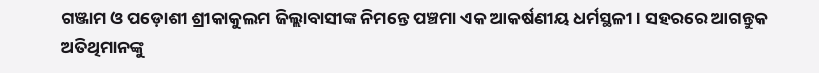ଗଞ୍ଜାମ ଓ ପଡ଼ୋଶୀ ଶ୍ରୀକାକୁଲମ ଜିଲ୍ଲାବାସୀଙ୍କ ନିମନ୍ତେ ପଞ୍ଚମା ଏକ ଆକର୍ଷଣୀୟ ଧର୍ମସ୍ଥଳୀ । ସହରରେ ଆଗନ୍ତୁକ ଅତିଥିମାନଙ୍କୁ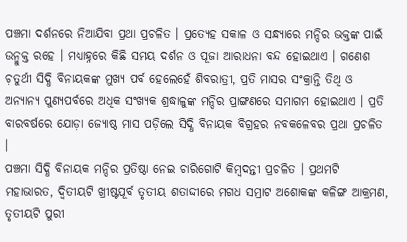ପଞ୍ଚମା ଦର୍ଶନରେ ନିଆଯିବା ପ୍ରଥା ପ୍ରଚଳିତ । ପ୍ରତ୍ୟେହ ସକାଳ ଓ ସନ୍ଧ୍ୟାରେ ମନ୍ଦିର ଭକ୍ତଙ୍କ ପାଇଁ ଉନ୍ମୁକ୍ତ ରହେ । ମଧ୍ୟାହ୍ନରେ କିଛି ସମୟ ଦର୍ଶନ ଓ ପୂଜା ଆରାଧନା ବନ୍ଦ ହୋଇଥାଏ । ଗଣେଶ ଚ଼ତୁର୍ଥୀ ସିଦ୍ଧି ବିନାୟକଙ୍କ ମୁଖ୍ୟ ପର୍ବ ହେଲେହେଁ ଶିବରାତ୍ରୀ, ପ୍ରତି ମାସର ସଂକ୍ରାନ୍ତି ତିଥି ଓ ଅନ୍ୟାନ୍ୟ ପୁଣ୍ୟପର୍ବରେ ଅଧିକ ସଂଖ୍ୟକ ଶ୍ରଦ୍ଧାଳୁଙ୍କ ମନ୍ଦିର ପ୍ରାଙ୍ଗଣରେ ସମାଗମ ହୋଇଥାଏ । ପ୍ରତି ବାରବର୍ଷରେ ଯୋଡ଼ା ଜ୍ୟୋଷ୍ଠ ମାସ ପଡ଼ିଲେ ସିଦ୍ଧି ବିନାୟକ ବିଗ୍ରହର ନବକଳେବର ପ୍ରଥା ପ୍ରଚଳିତ ।
ପଞ୍ଚମା ସିଦ୍ଧି ବିନାୟକ ମନ୍ଦିର ପ୍ରତିଷ୍ଠା ନେଇ ଚାରିଗୋଟି କିମ୍ୱଦନ୍ତୀ ପ୍ରଚଳିତ । ପ୍ରଥମଟି ମହାଭାରତ, ଦ୍ୱିତୀୟଟି ଖ୍ରୀଷ୍ଟପୂର୍ବ ତୃତୀୟ ଶତାଦ୍ଦୀରେ ମଗଧ ସମ୍ରାଟ ଅଶୋକଙ୍କ କଳିଙ୍ଗ ଆକ୍ରମଣ, ତୃତୀୟଟି ପୁରୀ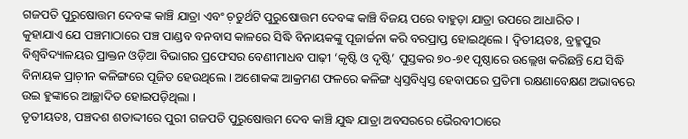ଗଜପତି ପୁରୁଷୋତ୍ତମ ଦେବଙ୍କ କାଞ୍ଚି ଯାତ୍ରା ଏବଂ ଚ଼ତୁର୍ଥଟି ପୁରୁଷୋତ୍ତମ ଦେବଙ୍କ କାଞ୍ଚି ବିଜୟ ପରେ ବାହୁଡ଼ା ଯାତ୍ରା ଉପରେ ଆଧାରିତ ।
କୁହାଯାଏ ଯେ ପଞ୍ଚମାଠାରେ ପଞ୍ଚ ପାଣ୍ଡବ ବନବାସ କାଳରେ ସିଦ୍ଧି ବିନାୟକଙ୍କୁ ପୂଜାର୍ଚ୍ଚନା କରି ବରପ୍ରାପ୍ତ ହୋଇଥିଲେ । ଦ୍ୱିତୀୟତଃ, ବ୍ରହ୍ମପୁର ବିଶ୍ୱବିଦ୍ୟାଳୟର ପ୍ରାକ୍ତନ ଓଡ଼ିଆ ବିଭାଗର ପ୍ରଫେସର ବେଣୀମାଧବ ପାଢ଼ୀ ‘କୃଷ୍ଟି ଓ ଦୃଷ୍ଟି’ ପୁସ୍ତକର ୭୦-୭୧ ପୃଷ୍ଠାରେ ଉଲ୍ଲେଖ କରିଛନ୍ତି ଯେ ସିଦ୍ଧି ବିନାୟକ ପ୍ରାଚ଼ୀନ କଳିଙ୍ଗରେ ପୂଜିତ ହେଉଥିଲେ । ଅଶୋକଙ୍କ ଆକ୍ରମଣ ଫଳରେ କଳିଙ୍ଗ ଧ୍ୱସ୍ତବିଧ୍ୱସ୍ତ ହେବାପରେ ପ୍ରତିମା ରକ୍ଷଣାବେକ୍ଷଣ ଅଭାବରେ ଉଇ ହୁଙ୍କାରେ ଆଚ୍ଛାଦିତ ହୋଇପଡ଼ିଥିଲା ।
ତୃତୀୟତଃ, ପଞ୍ଚଦଶ ଶତାଦ୍ଦୀରେ ପୁରୀ ଗଜପତି ପୁରୁଷୋତ୍ତମ ଦେବ କାଞ୍ଚି ଯୁଦ୍ଧ ଯାତ୍ରା ଅବସରରେ ଭୈରବୀଠାରେ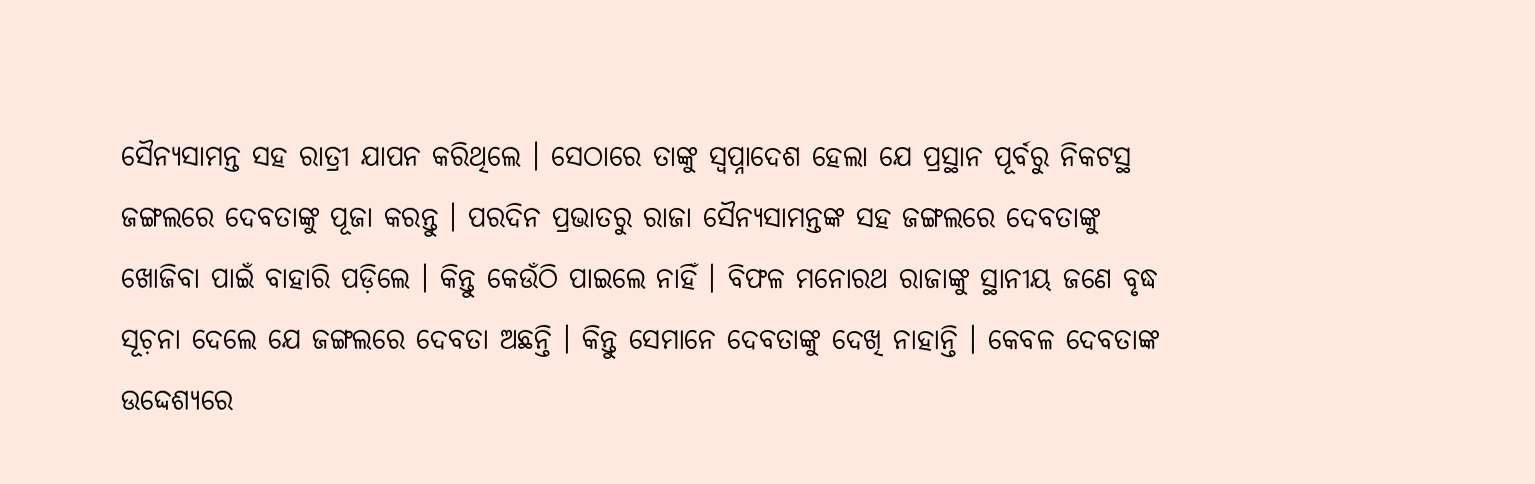ସୈନ୍ୟସାମନ୍ତ ସହ ରାତ୍ରୀ ଯାପନ କରିଥିଲେ । ସେଠାରେ ତାଙ୍କୁ ସ୍ୱପ୍ନାଦେଶ ହେଲା ଯେ ପ୍ରସ୍ଥାନ ପୂର୍ବରୁ ନିକଟସ୍ଥ ଜଙ୍ଗଲରେ ଦେବତାଙ୍କୁ ପୂଜା କରନ୍ତୁ । ପରଦିନ ପ୍ରଭାତରୁ ରାଜା ସୈନ୍ୟସାମନ୍ତଙ୍କ ସହ ଜଙ୍ଗଲରେ ଦେବତାଙ୍କୁ ଖୋଜିବା ପାଇଁ ବାହାରି ପଡ଼ିଲେ । କିନ୍ତୁ କେଉଁଠି ପାଇଲେ ନାହିଁ । ବିଫଳ ମନୋରଥ ରାଜାଙ୍କୁ ସ୍ଥାନୀୟ ଜଣେ ବୃଦ୍ଧ ସୂଚ଼ନା ଦେଲେ ଯେ ଜଙ୍ଗଲରେ ଦେବତା ଅଛନ୍ତି । କିନ୍ତୁ ସେମାନେ ଦେବତାଙ୍କୁ ଦେଖି ନାହାନ୍ତି । କେବଳ ଦେବତାଙ୍କ ଉଦ୍ଦେଶ୍ୟରେ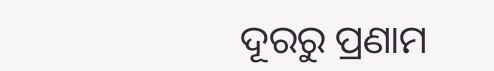ଦୂରରୁ ପ୍ରଣାମ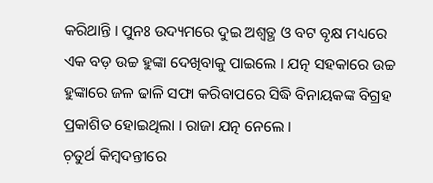କରିଥାନ୍ତି । ପୁନଃ ଉଦ୍ୟମରେ ଦୁଇ ଅଶ୍ୱତ୍ଥ ଓ ବଟ ବୃକ୍ଷ ମଧ୍ୟରେ ଏକ ବଡ଼ ଉଚ୍ଚ ହୁଙ୍କା ଦେଖିବାକୁ ପାଇଲେ । ଯତ୍ନ ସହକାରେ ଉଚ୍ଚ ହୁଙ୍କାରେ ଜଳ ଢାଳି ସଫା କରିବାପରେ ସିଦ୍ଧି ବିନାୟକଙ୍କ ବିଗ୍ରହ ପ୍ରକାଶିତ ହୋଇଥିଲା । ରାଜା ଯତ୍ନ ନେଲେ ।
ଚ଼ତୁର୍ଥ କିମ୍ୱଦନ୍ତୀରେ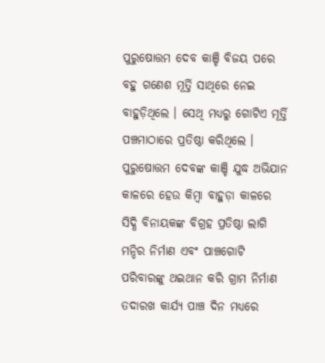ପୁରୁଷୋତ୍ତମ ଦେବ କାଞ୍ଚି ବିଜୟ ପରେ ବହୁ ଗଣେଶ ମୂର୍ତ୍ତି ସାଥିରେ ନେଇ ବାହୁଡ଼ିଥିଲେ । ସେଥି ମଧ୍ୟରୁ ଗୋଟିଏ ମୂର୍ତ୍ତି ପଞ୍ଚମାଠାରେ ପ୍ରତିଷ୍ଠା କରିଥିଲେ । ପୁରୁଷୋତ୍ତମ ଦେବଙ୍କ କାଞ୍ଚି ଯୁଦ୍ଧ ଅଭିଯାନ କାଳରେ ହେଉ କିମ୍ୱା ବାହୁଡ଼ା କାଳରେ ସିଦ୍ଧି ବିନାୟକଙ୍କ ବିଗ୍ରହ ପ୍ରତିଷ୍ଠା ଲାଗି ମନ୍ଦିର ନିର୍ମାଣ ଏବଂ ପାଞ୍ଚଗୋଟି ପରିବାରଙ୍କୁ ଥଇଥାନ କରି ଗ୍ରାମ ନିର୍ମାଣ ତଦାରଖ କାର୍ଯ୍ୟ ପାଞ୍ଚ ଦିନ ମଧ୍ୟରେ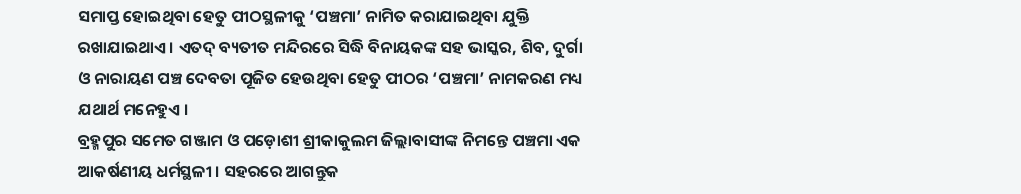ସମାପ୍ତ ହୋଇଥିବା ହେତୁ ପୀଠସ୍ଥଳୀକୁ ‘ପଞ୍ଚମା’ ନାମିତ କରାଯାଇଥିବା ଯୁକ୍ତି ରଖାଯାଇଥାଏ । ଏତଦ୍ ବ୍ୟତୀତ ମନ୍ଦିରରେ ସିଦ୍ଧି ବିନାୟକଙ୍କ ସହ ଭାସ୍କର, ଶିବ, ଦୁର୍ଗା ଓ ନାରାୟଣ ପଞ୍ଚ ଦେବତା ପୂଜିତ ହେଉଥିବା ହେତୁ ପୀଠର ‘ପଞ୍ଚମା’ ନାମକରଣ ମଧ୍ୟ ଯଥାର୍ଥ ମନେହୁଏ ।
ବ୍ରହ୍ମପୁର ସମେତ ଗଞ୍ଜାମ ଓ ପଡ଼ୋଶୀ ଶ୍ରୀକାକୁଲମ ଜିଲ୍ଲାବାସୀଙ୍କ ନିମନ୍ତେ ପଞ୍ଚମା ଏକ ଆକର୍ଷଣୀୟ ଧର୍ମସ୍ଥଳୀ । ସହରରେ ଆଗନ୍ତୁକ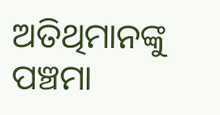ଅତିଥିମାନଙ୍କୁ ପଞ୍ଚମା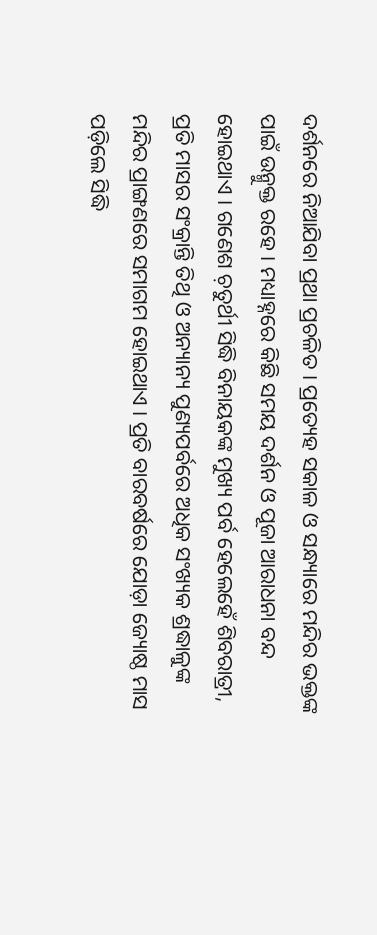ଦର୍ଶନରେ ନିଆଯିବା ପ୍ରଥା ପ୍ରଚଳିତ । ପ୍ରତ୍ୟେହ ସକାଳ ଓ ସନ୍ଧ୍ୟାରେ ମନ୍ଦିର ଭକ୍ତଙ୍କ ପାଇଁ ଉନ୍ମୁକ୍ତ ରହେ । ମଧ୍ୟାହ୍ନରେ କିଛି ସମୟ ଦର୍ଶନ ଓ ପୂଜା ଆରାଧନା ବନ୍ଦ ହୋଇଥାଏ । ଗଣେଶ ଚ଼ତୁର୍ଥୀ ସିଦ୍ଧି ବିନାୟକଙ୍କ ମୁଖ୍ୟ ପର୍ବ ହେଲେହେଁ ଶିବରାତ୍ରୀ, ପ୍ରତି ମାସର ସଂକ୍ରାନ୍ତି ତିଥି ଓ ଅନ୍ୟାନ୍ୟ ପୁଣ୍ୟପର୍ବରେ ଅଧିକ ସଂଖ୍ୟକ ଶ୍ରଦ୍ଧାଳୁଙ୍କ ମନ୍ଦିର ପ୍ରାଙ୍ଗଣରେ ସମାଗମ ହୋଇଥାଏ । ପ୍ରତି ବାରବର୍ଷରେ ଯୋଡ଼ା ଜ୍ୟୋଷ୍ଠ ମାସ ପଡ଼ିଲେ ସିଦ୍ଧି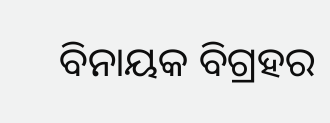ବିନାୟକ ବିଗ୍ରହର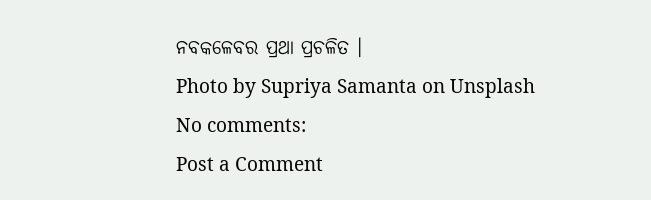ନବକଳେବର ପ୍ରଥା ପ୍ରଚଳିତ ।
Photo by Supriya Samanta on Unsplash
No comments:
Post a Comment